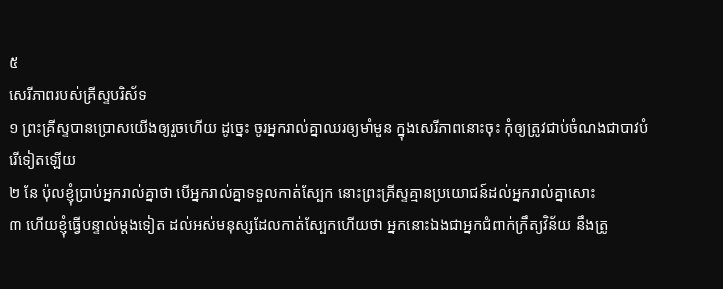៥
សេរីភាពរបស់គ្រីស្ទបរិស័ទ
១ ព្រះគ្រីស្ទបានប្រោសយើងឲ្យរួចហើយ ដូច្នេះ ចូរអ្នករាល់គ្នាឈរឲ្យមាំមួន ក្នុងសេរីភាពនោះចុះ កុំឲ្យត្រូវជាប់ចំណងជាបាវបំរើទៀតឡើយ
២ នែ ប៉ុលខ្ញុំប្រាប់អ្នករាល់គ្នាថា បើអ្នករាល់គ្នាទទួលកាត់ស្បែក នោះព្រះគ្រីស្ទគ្មានប្រយោជន៍ដល់អ្នករាល់គ្នាសោះ
៣ ហើយខ្ញុំធ្វើបន្ទាល់ម្តងទៀត ដល់អស់មនុស្សដែលកាត់ស្បែកហើយថា អ្នកនោះឯងជាអ្នកជំពាក់ក្រឹត្យវិន័យ នឹងត្រូ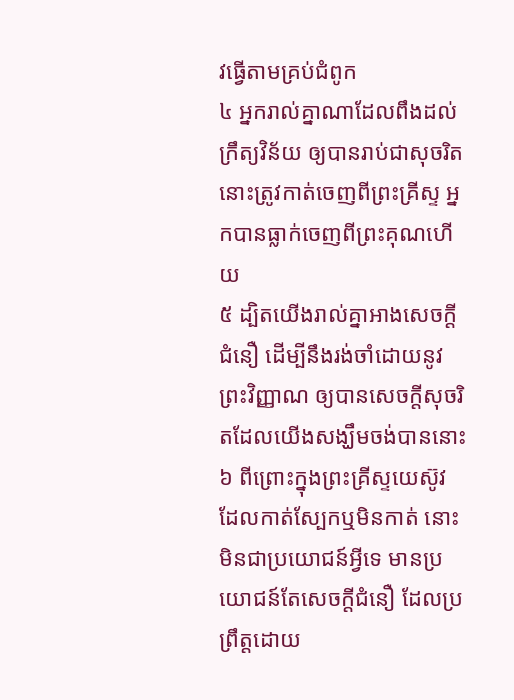វធ្វើតាមគ្រប់ជំពូក
៤ អ្នករាល់គ្នាណាដែលពឹងដល់ក្រឹត្យវិន័យ ឲ្យបានរាប់ជាសុចរិត នោះត្រូវកាត់ចេញពីព្រះគ្រីស្ទ អ្នកបានធ្លាក់ចេញពីព្រះគុណហើយ
៥ ដ្បិតយើងរាល់គ្នាអាងសេចក្តីជំនឿ ដើម្បីនឹងរង់ចាំដោយនូវព្រះវិញ្ញាណ ឲ្យបានសេចក្តីសុចរិតដែលយើងសង្ឃឹមចង់បាននោះ
៦ ពីព្រោះក្នុងព្រះគ្រីស្ទយេស៊ូវ ដែលកាត់ស្បែកឬមិនកាត់ នោះមិនជាប្រយោជន៍អ្វីទេ មានប្រយោជន៍តែសេចក្តីជំនឿ ដែលប្រព្រឹត្តដោយ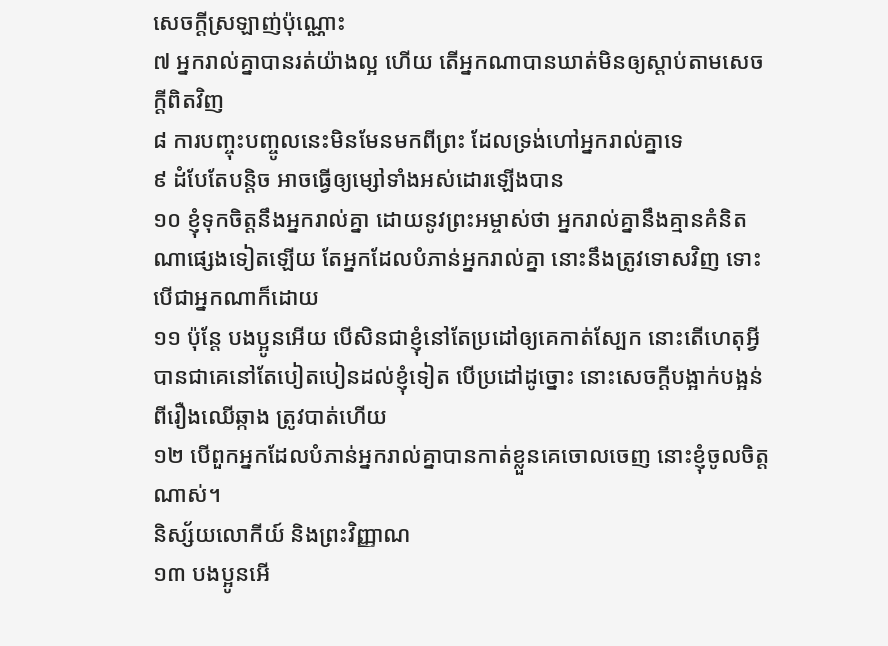សេចក្តីស្រឡាញ់ប៉ុណ្ណោះ
៧ អ្នករាល់គ្នាបានរត់យ៉ាងល្អ ហើយ តើអ្នកណាបានឃាត់មិនឲ្យស្តាប់តាមសេចក្តីពិតវិញ
៨ ការបញ្ចុះបញ្ចូលនេះមិនមែនមកពីព្រះ ដែលទ្រង់ហៅអ្នករាល់គ្នាទេ
៩ ដំបែតែបន្តិច អាចធ្វើឲ្យម្សៅទាំងអស់ដោរឡើងបាន
១០ ខ្ញុំទុកចិត្តនឹងអ្នករាល់គ្នា ដោយនូវព្រះអម្ចាស់ថា អ្នករាល់គ្នានឹងគ្មានគំនិតណាផ្សេងទៀតឡើយ តែអ្នកដែលបំភាន់អ្នករាល់គ្នា នោះនឹងត្រូវទោសវិញ ទោះបើជាអ្នកណាក៏ដោយ
១១ ប៉ុន្តែ បងប្អូនអើយ បើសិនជាខ្ញុំនៅតែប្រដៅឲ្យគេកាត់ស្បែក នោះតើហេតុអ្វីបានជាគេនៅតែបៀតបៀនដល់ខ្ញុំទៀត បើប្រដៅដូច្នោះ នោះសេចក្តីបង្អាក់បង្អន់ ពីរឿងឈើឆ្កាង ត្រូវបាត់ហើយ
១២ បើពួកអ្នកដែលបំភាន់អ្នករាល់គ្នាបានកាត់ខ្លួនគេចោលចេញ នោះខ្ញុំចូលចិត្តណាស់។
និស្ស័យលោកីយ៍ និងព្រះវិញ្ញាណ
១៣ បងប្អូនអើ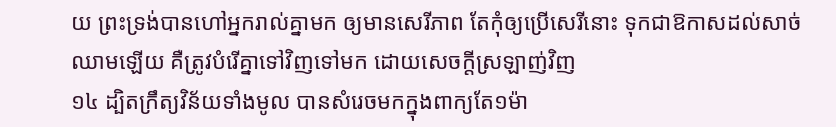យ ព្រះទ្រង់បានហៅអ្នករាល់គ្នាមក ឲ្យមានសេរីភាព តែកុំឲ្យប្រើសេរីនោះ ទុកជាឱកាសដល់សាច់ឈាមឡើយ គឺត្រូវបំរើគ្នាទៅវិញទៅមក ដោយសេចក្តីស្រឡាញ់វិញ
១៤ ដ្បិតក្រឹត្យវិន័យទាំងមូល បានសំរេចមកក្នុងពាក្យតែ១ម៉ា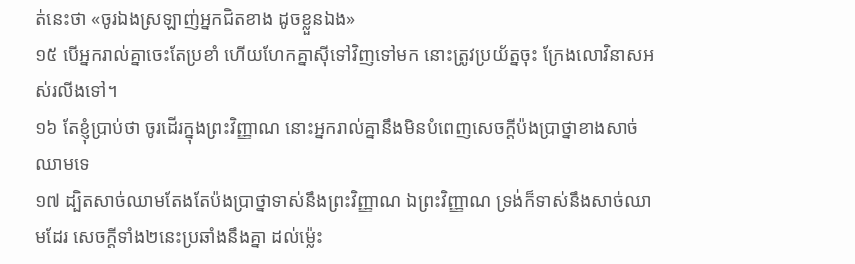ត់នេះថា «ចូរឯងស្រឡាញ់អ្នកជិតខាង ដូចខ្លួនឯង»
១៥ បើអ្នករាល់គ្នាចេះតែប្រខាំ ហើយហែកគ្នាស៊ីទៅវិញទៅមក នោះត្រូវប្រយ័ត្នចុះ ក្រែងលោវិនាសអស់រលីងទៅ។
១៦ តែខ្ញុំប្រាប់ថា ចូរដើរក្នុងព្រះវិញ្ញាណ នោះអ្នករាល់គ្នានឹងមិនបំពេញសេចក្តីប៉ងប្រាថ្នាខាងសាច់ឈាមទេ
១៧ ដ្បិតសាច់ឈាមតែងតែប៉ងប្រាថ្នាទាស់នឹងព្រះវិញ្ញាណ ឯព្រះវិញ្ញាណ ទ្រង់ក៏ទាស់នឹងសាច់ឈាមដែរ សេចក្តីទាំង២នេះប្រឆាំងនឹងគ្នា ដល់ម៉្លេះ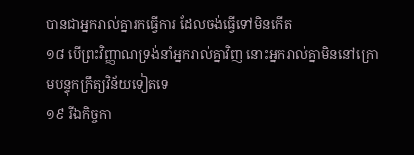បានជាអ្នករាល់គ្នារកធ្វើការ ដែលចង់ធ្វើទៅមិនកើត
១៨ បើព្រះវិញ្ញាណទ្រង់នាំអ្នករាល់គ្នាវិញ នោះអ្នករាល់គ្នាមិននៅក្រោមបន្ទុកក្រឹត្យវិន័យទៀតទេ
១៩ រីឯកិច្ចកា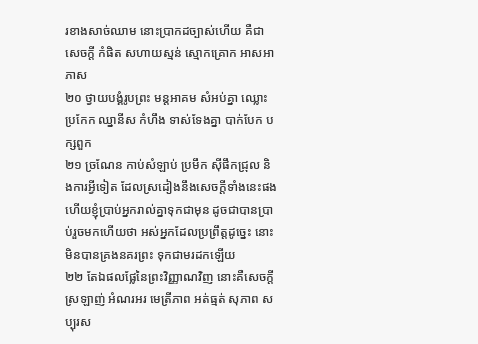រខាងសាច់ឈាម នោះប្រាកដច្បាស់ហើយ គឺជាសេចក្តី កំផិត សហាយស្មន់ ស្មោកគ្រោក អាសអាភាស
២០ ថ្វាយបង្គំរូបព្រះ មន្តអាគម សំអប់គ្នា ឈ្លោះប្រកែក ឈ្នានីស កំហឹង ទាស់ទែងគ្នា បាក់បែក បក្សពួក
២១ ច្រណែន កាប់សំឡាប់ ប្រមឹក ស៊ីផឹកជ្រុល និងការអ្វីទៀត ដែលស្រដៀងនឹងសេចក្តីទាំងនេះផង ហើយខ្ញុំប្រាប់អ្នករាល់គ្នាទុកជាមុន ដូចជាបានប្រាប់រួចមកហើយថា អស់អ្នកដែលប្រព្រឹត្តដូច្នេះ នោះមិនបានគ្រងនគរព្រះ ទុកជាមរដកឡើយ
២២ តែឯផលផ្លែនៃព្រះវិញ្ញាណវិញ នោះគឺសេចក្តីស្រឡាញ់ អំណរអរ មេត្រីភាព អត់ធ្មត់ សុភាព សប្បុរស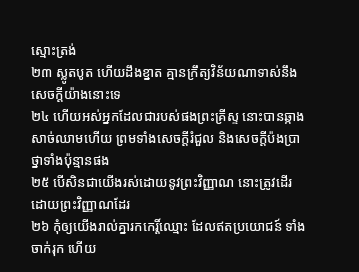ស្មោះត្រង់
២៣ ស្លូតបូត ហើយដឹងខ្នាត គ្មានក្រឹត្យវិន័យណាទាស់នឹងសេចក្តីយ៉ាងនោះទេ
២៤ ហើយអស់អ្នកដែលជារបស់ផងព្រះគ្រីស្ទ នោះបានឆ្កាងសាច់ឈាមហើយ ព្រមទាំងសេចក្តីរំជួល និងសេចក្តីប៉ងប្រាថ្នាទាំងប៉ុន្មានផង
២៥ បើសិនជាយើងរស់ដោយនូវព្រះវិញ្ញាណ នោះត្រូវដើរដោយព្រះវិញ្ញាណដែរ
២៦ កុំឲ្យយើងរាល់គ្នារកកេរ្តិ៍ឈ្មោះ ដែលឥតប្រយោជន៍ ទាំងចាក់រុក ហើយ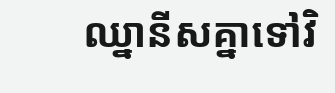ឈ្នានីសគ្នាទៅវិ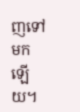ញទៅមកឡើយ។